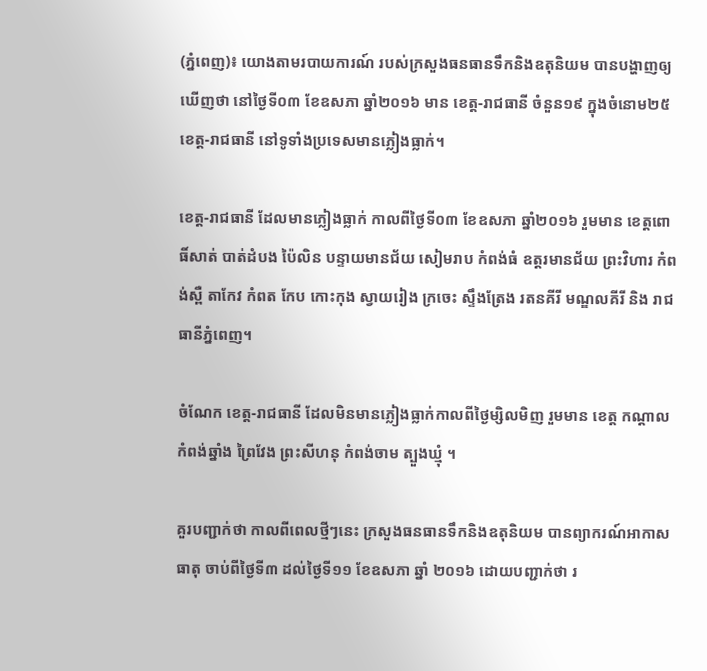(ភ្នំពេញ)៖ យោងតាមរបាយការណ៍ របស់ក្រសួងធនធានទឹកនិងឧតុនិយម បានបង្ហាញឲ្យឃើញថា នៅថ្ងៃទី០៣ ខែឧសភា ឆ្នាំ២០១៦ មាន ខេត្ត-រាជធានី ចំនួន១៩ ក្នុងចំនោម២៥ ខេត្ត-រាជធានី នៅទូទាំងប្រទេសមានភ្លៀងធ្លាក់។

ខេត្ត-រាជធានី ដែលមានភ្លៀងធ្លាក់ កាលពីថ្ងៃទី០៣ ខែឧសភា ឆ្នាំ២០១៦ រួមមាន ខេត្តពោធិ៍សាត់ បាត់ដំបង ប៉ៃលិន បន្ទាយមានជ័យ សៀមរាប កំពង់ធំ ឧត្តរមានជ័យ ព្រះវិហារ កំពង់ស្ពឺ តាកែវ កំពត កែប កោះកុង ស្វាយរៀង ក្រចេះ ស្ទឹងត្រែង រតនគីរី មណ្ឌលគីរី និង រាជធានីភ្នំពេញ។

ចំណែក ខេត្ត-រាជធានី ដែលមិនមានភ្លៀងធ្លាក់កាលពីថ្ងៃម្សិលមិញ រួមមាន ខេត្ត កណ្តាល កំពង់ឆ្នាំង ព្រៃវែង ព្រះសីហនុ កំពង់ចាម ត្បួងឃ្មុំ ។

គួរបញ្ជាក់ថា កាលពីពេលថ្មីៗនេះ ក្រសួងធនធានទឹកនិងឧតុនិយម បានព្យាករណ៍អាកាសធាតុ ចាប់ពីថ្ងៃទី៣ ដល់ថ្ងៃទី១១ ខែឧសភា ឆ្នាំ ២០១៦ ដោយបញ្ជាក់ថា រ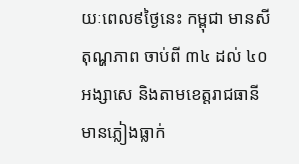យៈពេល៩ថ្ងៃនេះ កម្ពុជា មានសីតុណ្ហភាព ចាប់ពី ៣៤ ដល់ ៤០អង្សាសេ និងតាមខេត្តរាជធានី មានភ្លៀងធ្លាក់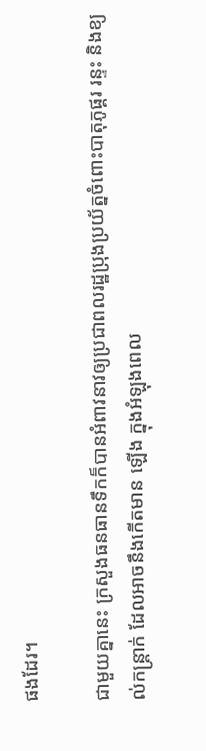ផងដែរ។

ជាមួយគ្នានេះ ក្រសួងធនធានទឹកក៏បានអំពាវនាវឲ្យប្រជាពលរដ្ឋប្រុងប្រយ័ត្នចំពោះបាតុភូផ្គរ រន្ទះ និងខ្យល់កន្ត្រាក់ ដែលអាចនឹងកើតមាន ឡើង ក្នុងអំឡុងពេល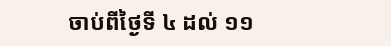ចាប់ពីថ្ងៃទី ៤ ដល់ ១១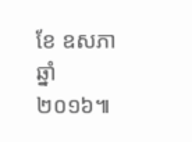ខែ ឧសភា ឆ្នាំ២០១៦៕